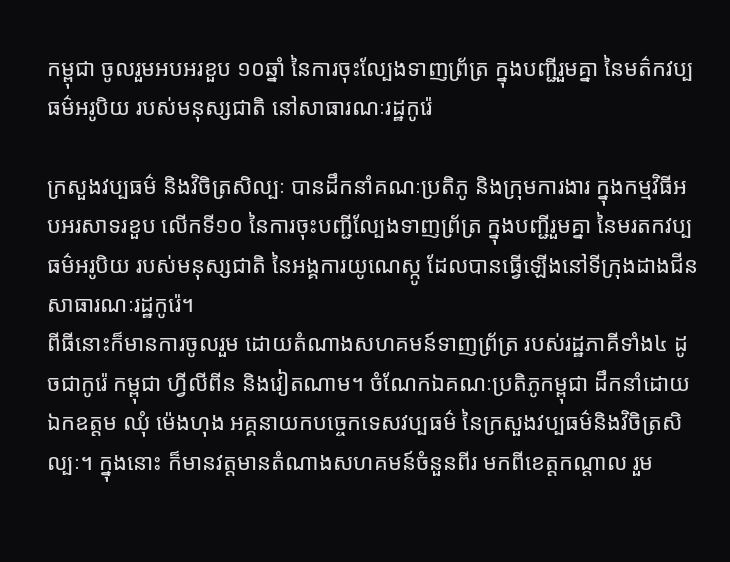កម្ពុជា ចូលរួមអបអរខួប ១០ឆ្នាំ នៃការចុះល្បែងទាញព្រ័ត្រ ក្នុងបញ្ជីរួមគ្នា នៃមត៌កវប្បធម៌អរូបិយ របស់មនុស្សជាតិ នៅសាធារណៈរដ្ឋកូរ៉េ

ក្រសួងវប្បធម៌ និងវិចិត្រសិល្បៈ បានដឹកនាំគណៈប្រតិភូ និងក្រុមការងារ ក្នុងកម្មវិធីអបអរសាទរខួប លើកទី១០ នៃការចុះបញ្ជីល្បែងទាញព្រ័ត្រ ក្នុងបញ្ជីរួមគ្នា នៃមរតកវប្បធម៌អរូបិយ របស់មនុស្សជាតិ នៃអង្គការយូណេស្កូ ដែលបានធ្វើឡើងនៅទីក្រុងដាងជីន សាធារណៈរដ្ឋកូរ៉េ។
ពីធីនោះក៏មានការចូលរួម ដោយតំណាងសហគមន៍ទាញព្រ័ត្រ របស់រដ្ឋភាគីទាំង៤ ដូចជាកូរ៉េ កម្ពុជា ហ្វីលីពីន និងវៀតណាម។ ចំណែកឯគណៈប្រតិភូកម្ពុជា ដឹកនាំដោយ ឯកឧត្ដម ឈុំ ម៉េងហុង អគ្គនាយកបច្ចេកទេសវប្បធម៌ នៃក្រសួងវប្បធម៌និងវិចិត្រសិល្បៈ។ ក្នុងនោះ ក៏មានវត្តមានតំណាងសហគមន៍ចំនួនពីរ មកពីខេត្តកណ្តាល រួម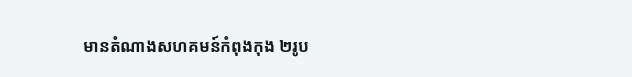មានតំណាងសហគមន៍កំពុងកុង ២រូប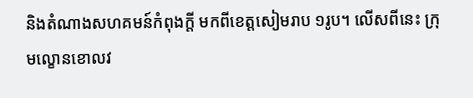និងតំណាងសហគមន៍កំពុងក្តី មកពីខេត្តសៀមរាប ១រូប។ លើសពីនេះ ក្រុមល្ខោនខោលវ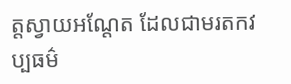ត្តស្វាយអណ្តែត ដែលជាមរតកវប្បធម៌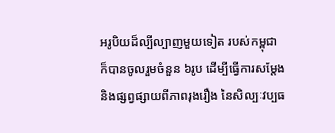អរូបិយដ៏ល្បីល្បាញមួយទៀត របស់កម្ពុជា ក៏បានចូលរួមចំនួន ៦រូប ដើម្បីធ្វើការសម្តែង និងផ្សព្វផ្សាយពីភាពរុងរឿង នៃសិល្បៈវប្បធ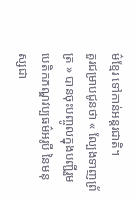ម៌ខ្មែរ ទៅកាន់អន្តរជាតិ។
គួរជម្រាបជូនថា « ល្បែងទាញព្រ័ត្រ » បានចុះបញ្ចូលក្នុងបញ្ជីរួម បេតិកភណ្ឌវប្បធម៌អរូបី នៃមនុស្សជា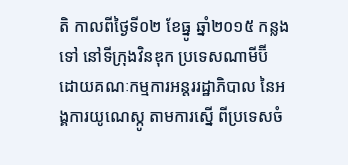តិ កាលពីថ្ងៃទី០២ ខែធ្នូ ឆ្នាំ២០១៥ កន្លងទៅ នៅទីក្រុងវិនឌុក ប្រទេសណាមីប៊ី ដោយគណៈកម្មការអន្តររដ្ឋាភិបាល នៃអង្គការយូណេស្កូ តាមការស្នើ ពីប្រទេសចំ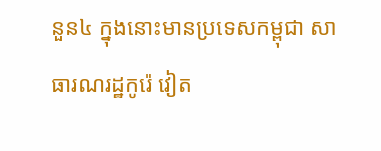នួន៤ ក្នុងនោះមានប្រទេសកម្ពុជា សាធារណរដ្ឋកូរ៉េ វៀត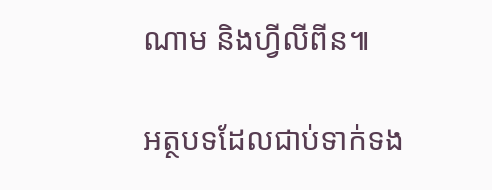ណាម និងហ្វីលីពីន៕

អត្ថបទដែលជាប់ទាក់ទង